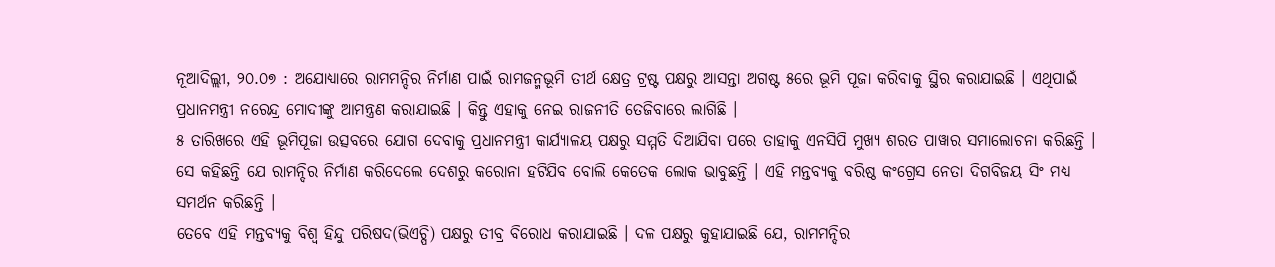ନୂଆଦିଲ୍ଲୀ, ୨୦.୦୭ : ଅଯୋଧ୍ୟାରେ ରାମମନ୍ଦିର ନିର୍ମାଣ ପାଇଁ ରାମଜନ୍ମଭୂମି ତୀର୍ଥ କ୍ଷେତ୍ର ଟ୍ରଷ୍ଟ ପକ୍ଷରୁ ଆସନ୍ତା ଅଗଷ୍ଟ ୫ରେ ଭୂମି ପୂଜା କରିବାକୁ ସ୍ଥିର କରାଯାଇଛି । ଏଥିପାଇଁ ପ୍ରଧାନମନ୍ତ୍ରୀ ନରେନ୍ଦ୍ର ମୋଦୀଙ୍କୁ ଆମନ୍ତ୍ରଣ କରାଯାଇଛି । କିନ୍ତୁ ଏହାକୁ ନେଇ ରାଜନୀତି ତେଜିବାରେ ଲାଗିଛି ।
୫ ତାରିଖରେ ଏହି ଭୂମିପୂଜା ଉତ୍ସବରେ ଯୋଗ ଦେବାକୁ ପ୍ରଧାନମନ୍ତ୍ରୀ କାର୍ଯ୍ୟାଳୟ ପକ୍ଷରୁ ସମ୍ମତି ଦିଆଯିବା ପରେ ତାହାକୁ ଏନସିପି ମୁଖ୍ୟ ଶରତ ପାୱାର ସମାଲୋଚନା କରିଛନ୍ତି । ସେ କହିଛନ୍ତି ଯେ ରାମନ୍ଦିର ନିର୍ମାଣ କରିଦେଲେ ଦେଶରୁ କରୋନା ହଟିଯିବ ବୋଲି କେତେକ ଲୋକ ଭାବୁଛନ୍ତି । ଏହି ମନ୍ତବ୍ୟକୁ ବରିଷ୍ଠ କଂଗ୍ରେସ ନେତା ଦିଗବିଜୟ ସିଂ ମଧ୍ୟ ସମର୍ଥନ କରିଛନ୍ତି ।
ତେବେ ଏହି ମନ୍ତବ୍ୟକୁ ବିଶ୍ୱ ହିନ୍ଦୁ ପରିଷଦ(ଭିଏଚ୍ପି) ପକ୍ଷରୁ ତୀବ୍ର ବିରୋଧ କରାଯାଇଛି । ଦଳ ପକ୍ଷରୁ କୁହାଯାଇଛି ଯେ, ରାମମନ୍ଦିର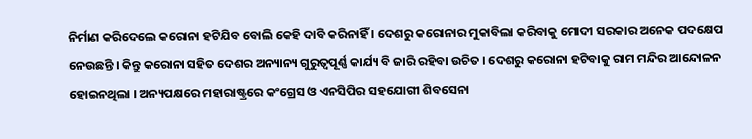ନିର୍ମାଣ କରିଦେଲେ କରୋନା ହଟିଯିବ ବୋଲି କେହି ଦାବି କରିନାହିଁ । ଦେଶରୁ କରୋନାର ମୁକାବିଲା କରିବାକୁ ମୋଦୀ ସରକାର ଅନେକ ପଦକ୍ଷେପ ନେଉଛନ୍ତି । କିନ୍ତୁ କରୋନା ସହିତ ଦେଶର ଅନ୍ୟାନ୍ୟ ଗୁରୁତ୍ୱପୂର୍ଣ୍ଣ କାର୍ଯ୍ୟ ବି ଜାରି ରହିବା ଉଚିତ । ଦେଶରୁ କରୋନା ହଟିବାକୁ ରାମ ମନ୍ଦିର ଆନ୍ଦୋଳନ ହୋଇନଥିଲା । ଅନ୍ୟପକ୍ଷରେ ମହାରାଷ୍ଟ୍ରରେ କଂଗ୍ରେସ ଓ ଏନସିପିର ସହଯୋଗୀ ଶିବସେନା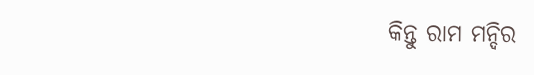କିନ୍ତୁ ରାମ ମନ୍ଦିର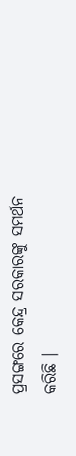ପ୍ରସଙ୍ଗରେ କେନ୍ଦ୍ର ସରକାରଙ୍କୁ ସମର୍ଥନ କରିଛି ।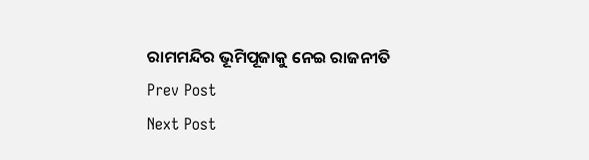ରାମମନ୍ଦିର ଭୂମିପୂଜାକୁ ନେଇ ରାଜନୀତି
Prev Post
Next Post